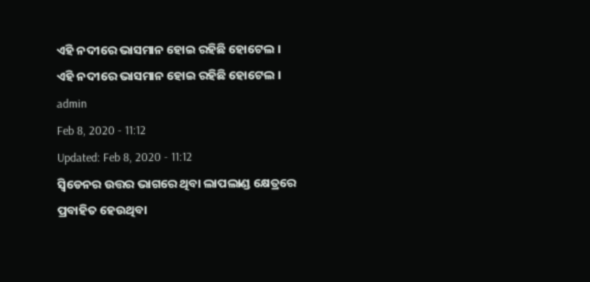ଏହି ନଦୀରେ ଭାସମାନ ହୋଇ ରହିଛି ହୋଟେଲ ।
ଏହି ନଦୀରେ ଭାସମାନ ହୋଇ ରହିଛି ହୋଟେଲ ।
admin
Feb 8, 2020 - 11:12
Updated: Feb 8, 2020 - 11:12
ସ୍ୱିଡେନର ଉତ୍ତର ଭାଗରେ ଥିବା ଲାପଲାଣ୍ଡ କ୍ଷେତ୍ରରେ ପ୍ରବାହିତ ହେଉଥିବା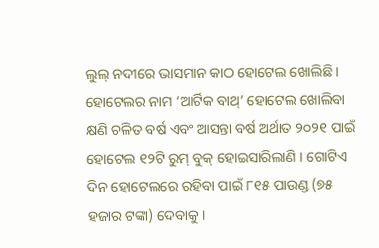ଲୁଲ୍ ନଦୀରେ ଭାସମାନ କାଠ ହୋଟେଲ ଖୋଲିଛି । ହୋଟେଲର ନାମ ‘ଆର୍ଟିକ ବାଥ୍’ ହୋଟେଲ ଖୋଲିବା କ୍ଷଣି ଚଳିତ ବର୍ଷ ଏବଂ ଆସନ୍ତା ବର୍ଷ ଅର୍ଥାତ ୨୦୨୧ ପାଇଁ ହୋଟେଲ ୧୨ଟି ରୁମ୍ ବୁକ୍ ହୋଇସାରିଲାଣି । ଗୋଟିଏ ଦିନ ହୋଟେଲରେ ରହିବା ପାଇଁ ୮୧୫ ପାଉଣ୍ଡ (୭୫ ହଜାର ଟଙ୍କା) ଦେବାକୁ ।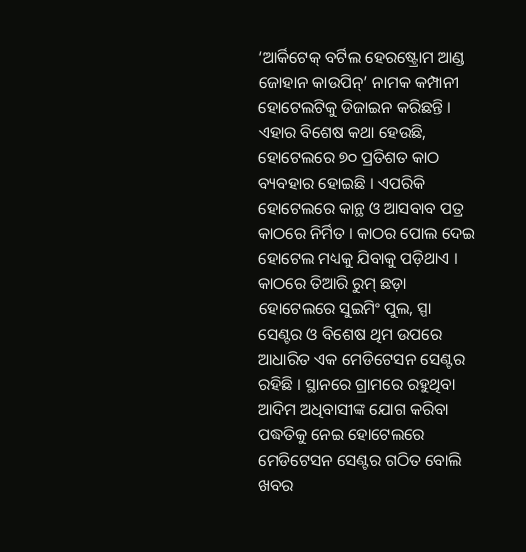‘ଆର୍କିଟେକ୍ ବର୍ଟିଲ ହେରଷ୍ଟ୍ରୋମ ଆଣ୍ଡ ଜୋହାନ କାଉପିନ୍’ ନାମକ କମ୍ପାନୀ ହୋଟେଲଟିକୁ ଡିଜାଇନ କରିଛନ୍ତି । ଏହାର ବିଶେଷ କଥା ହେଉଛି, ହୋଟେଲରେ ୭୦ ପ୍ରତିଶତ କାଠ ବ୍ୟବହାର ହୋଇଛି । ଏପରିକି ହୋଟେଲରେ କାନ୍ଥ ଓ ଆସବାବ ପତ୍ର କାଠରେ ନିର୍ମିତ । କାଠର ପୋଲ ଦେଇ ହୋଟେଲ ମଧ୍ୟକୁ ଯିବାକୁ ପଡ଼ିଥାଏ । କାଠରେ ତିଆରି ରୁମ୍ ଛଡ଼ା ହୋଟେଲରେ ସୁଇମିଂ ପୁଲ, ସ୍ପା ସେଣ୍ଟର ଓ ବିଶେଷ ଥିମ ଉପରେ ଆଧାରିତ ଏକ ମେଡିଟେସନ ସେଣ୍ଟର ରହିଛି । ସ୍ଥାନରେ ଗ୍ରାମରେ ରହୁଥିବା ଆଦିମ ଅଧିବାସୀଙ୍କ ଯୋଗ କରିବା ପଦ୍ଧତିକୁ ନେଇ ହୋଟେଲରେ ମେଡିଟେସନ ସେଣ୍ଟର ଗଠିତ ବୋଲି ଖବର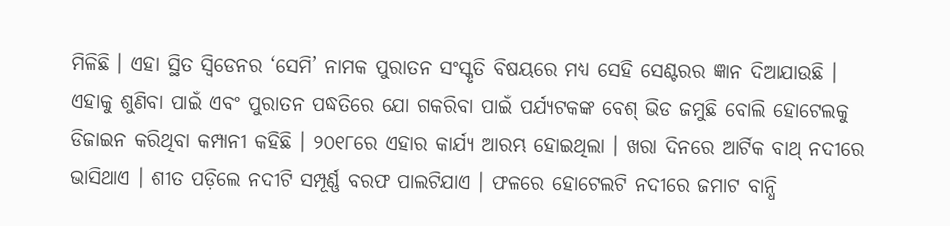ମିଳିଛି । ଏହା ସ୍ଥିତ ସ୍ୱିଡେନର ‘ସେମି’ ନାମକ ପୁରାତନ ସଂସ୍କୃତି ବିଷୟରେ ମଧ୍ୟ ସେହି ସେଣ୍ଟରର ଜ୍ଞାନ ଦିଆଯାଉଛି । ଏହାକୁ ଶୁଣିବା ପାଇଁ ଏବଂ ପୁରାତନ ପଦ୍ଧତିରେ ଯୋ ଗକରିବା ପାଇଁ ପର୍ଯ୍ୟଟକଙ୍କ ବେଶ୍ ଭିଡ ଜମୁଛି ବୋଲି ହୋଟେଲକୁ ଡିଜାଇନ କରିଥିବା କମ୍ପାନୀ କହିଛି । ୨୦୧୮ରେ ଏହାର କାର୍ଯ୍ୟ ଆରମ୍ଭ ହୋଇଥିଲା । ଖରା ଦିନରେ ଆର୍ଟିକ ବାଥ୍ ନଦୀରେ ଭାସିଥାଏ । ଶୀତ ପଡ଼ିଲେ ନଦୀଟି ସମ୍ପୂର୍ଣ୍ଣ ବରଫ ପାଲଟିଯାଏ । ଫଳରେ ହୋଟେଲଟି ନଦୀରେ ଜମାଟ ବାନ୍ଧି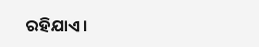ରହିଯାଏ ।